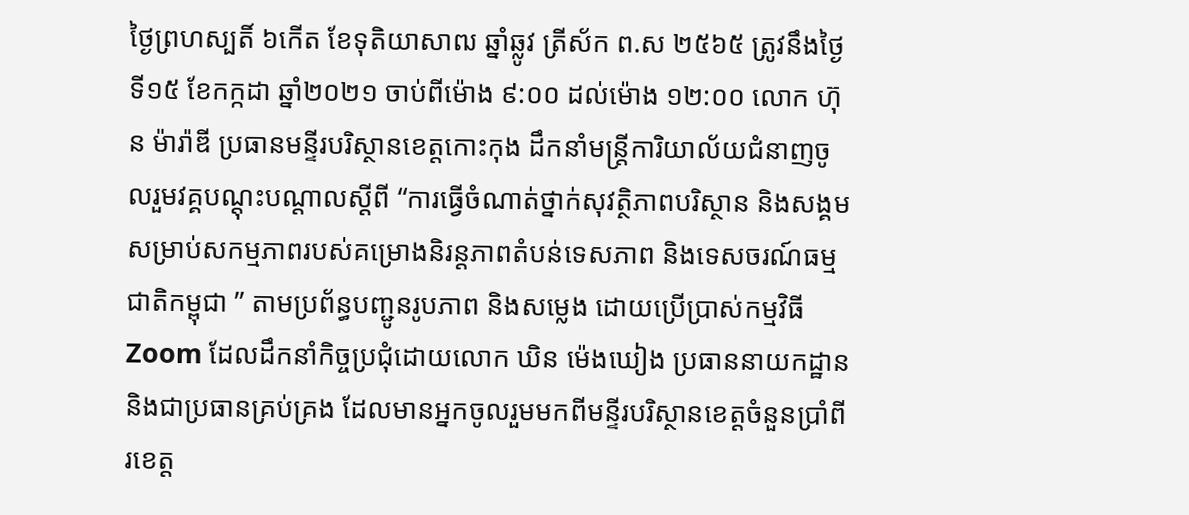ថ្ងៃព្រហស្បតិ៍ ៦កើត ខែទុតិយាសាឍ ឆ្នាំឆ្លូវ ត្រីស័ក ព.ស ២៥៦៥ ត្រូវនឹងថ្ងៃទី១៥ ខែកក្កដា ឆ្នាំ២០២១ ចាប់ពីម៉ោង ៩:០០ ដល់ម៉ោង ១២:០០ លោក ហ៊ុន ម៉ារ៉ាឌី ប្រធានមន្ទីរបរិស្ថានខេត្តកោះកុង ដឹកនាំមន្រ្តីការិយាល័យជំនាញចូលរួមវគ្គបណ្តុះបណ្តាលស្តីពី “ការធ្វើចំណាត់ថ្នាក់សុវត្ថិភាពបរិស្ថាន និងសង្គម សម្រាប់សកម្មភាពរបស់គម្រោងនិរន្តភាពតំបន់ទេសភាព និងទេសចរណ៍ធម្មជាតិកម្ពុជា ” តាមប្រព័ន្ធបញ្ជូនរូបភាព និងសម្លេង ដោយប្រើប្រាស់កម្មវិធី Zoom ដែលដឹកនាំកិច្ចប្រជុំដោយលោក ឃិន ម៉េងឃៀង ប្រធាននាយកដ្ឋាន និងជាប្រធានគ្រប់គ្រង ដែលមានអ្នកចូលរួមមកពីមន្ទីរបរិស្ថានខេត្តចំនួនប្រាំពីរខេត្ត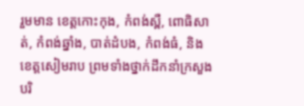រួមមាន ខេត្តកោះកុង, កំពង់ស្ពឺ, ពោធិសាត់, កំពង់ឆ្នាំង, បាត់ដំបង, កំពង់ធំ, និងខេត្តសៀមរាប ព្រមទាំងថ្នាក់ដឹកនាំក្រសួងបរិ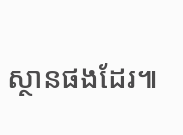ស្ថានផងដែរ៕